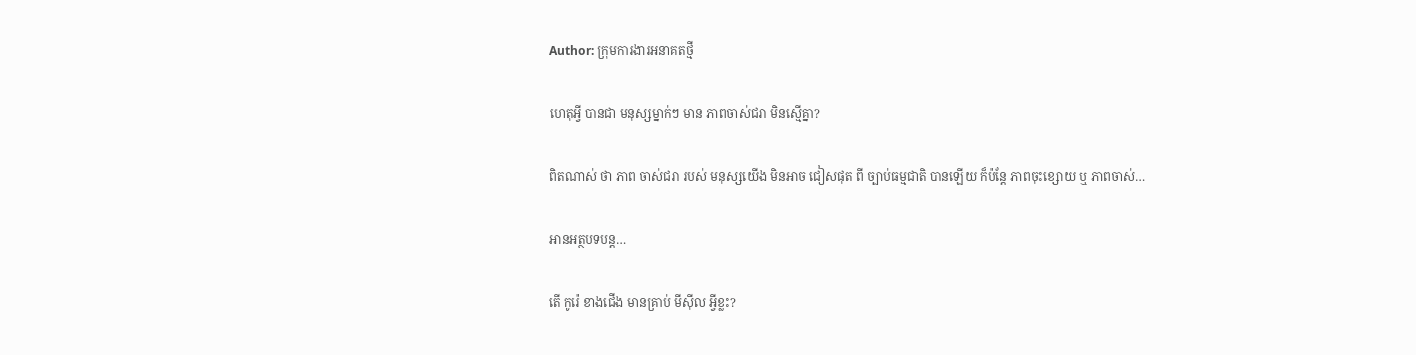Author: ក្រុមការងារអនាគតថ្មី

ហេតុអ្វី បានជា មនុស្សម្នាក់ៗ មាន ភាពចាស់ជរា មិនស្មើគ្នា?

ពិតណាស់ ថា ភាព ចាស់ជរា របស់ មនុស្សយើង មិនអាច ជៀសផុត ពី ច្បាប់ធម្មជាតិ បានឡើយ ក៏ប៉ន្តែ ភាពចុះខ្សោយ ឬ ភាពចាស់…

អានអត្ថបទបន្ត…

តើ កូរ៉េ ខាងជើង មានគ្រាប់ មីស៊ីល អ្វីខ្លះ?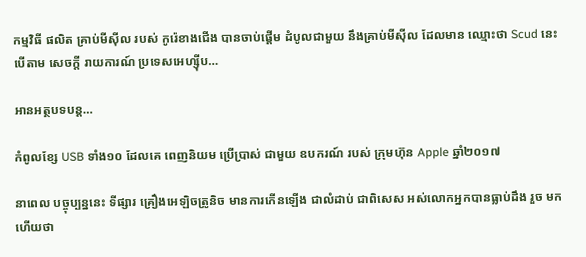កម្មវិធី ផលិត គ្រាប់មីស៊ីល របស់ កូរ៉េខាងជើង បានចាប់ផ្តើម ដំបូលជាមួយ នឹងគ្រាប់មីស៊ីល ដែលមាន ឈ្មោះថា Scud នេះបើតាម សេចក្តី រាយការណ៍ ប្រទេសអេហ្ស៊ីប…

អានអត្ថបទបន្ត…

កំពូលខ្សែ USB ទាំង១០ ដែលគេ ពេញនិយម ប្រើប្រាស់ ជាមួយ ឧបករណ៍ របស់ ក្រុមហ៊ុន Apple ឆ្នាំ២០១៧

នាពេល បច្ចុប្បន្ននេះ ទីផ្សារ គ្រឿងអេឡិចត្រូនិច មានការកើនឡើង ជាលំដាប់ ជាពិសេស អស់លោកអ្នកបានធ្លាប់ដឹង រួច មកហើយថា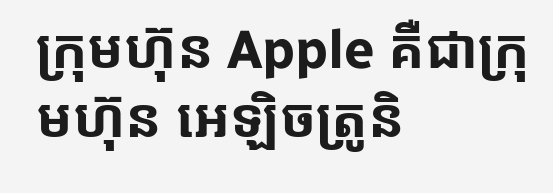ក្រុមហ៊ុន Apple គឺជាក្រុមហ៊ុន អេឡិចត្រូនិ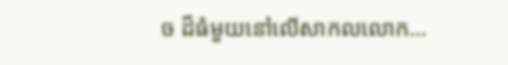ច ដ៏ធំមួយនៅលើសាកលលោក…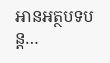អានអត្ថបទបន្ត…